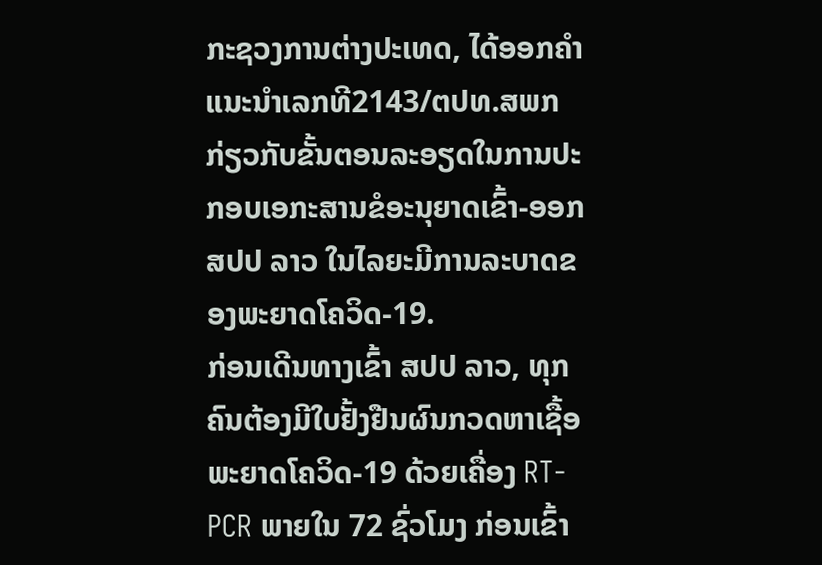ກະຊວງການຕ່າງປະເທດ, ໄດ້ອອກຄໍາແນະນໍາເລກທີ2143/ຕປທ.ສພກ ກ່ຽວກັບຂັ້ນຕອນລະອຽດໃນການປະກອບເອກະສານຂໍອະນຸຍາດເຂົ້າ-ອອກ ສປປ ລາວ ໃນໄລຍະມີການລະບາດຂອງພະຍາດໂຄວິດ-19.
ກ່ອນເດີນທາງເຂົ້າ ສປປ ລາວ, ທຸກຄົນຕ້ອງມີໃບຢັ້ງຢືນຜົນກວດຫາເຊື້ອພະຍາດໂຄວິດ-19 ດ້ວຍເຄື່ອງ RT-PCR ພາຍໃນ 72 ຊົ່ວໂມງ ກ່ອນເຂົ້າ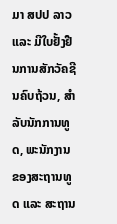ມາ ສປປ ລາວ ແລະ ມີໃບຢັ້ງຢືນການສັກວັຄຊີນຄົບຖ້ວນ, ສຳລັບນັກການທູດ, ພະນັກງານຂອງສະຖານທູດ ແລະ ສະຖານ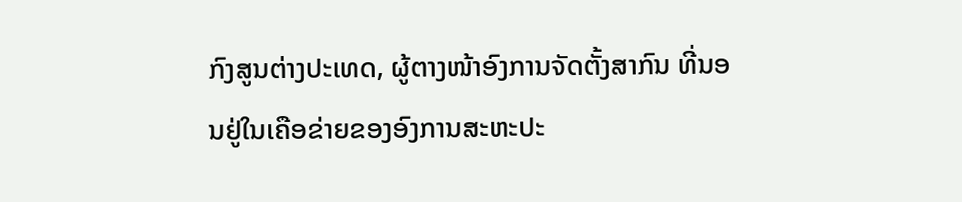ກົງສູນຕ່າງປະເທດ, ຜູ້ຕາງໜ້າອົງການຈັດຕັ້ງສາກົນ ທີ່ນອນຢູ່ໃນເຄືອຂ່າຍຂອງອົງການສະຫະປະ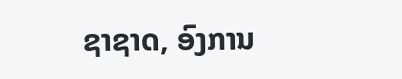ຊາຊາດ, ອົງການ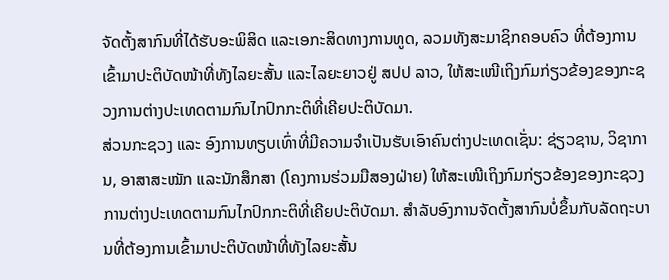ຈັດຕັ້ງສາກົນທີ່ໄດ້ຮັບອະພິສິດ ແລະເອກະສິດທາງການທູດ, ລວມທັງສະມາຊິກຄອບຄົວ ທີ່ຕ້ອງການເຂົ້າມາປະຕິບັດໜ້າທີ່ທັງໄລຍະສັ້ນ ແລະໄລຍະຍາວຢູ່ ສປປ ລາວ, ໃຫ້ສະເໜີເຖິງກົມກ່ຽວຂ້ອງຂອງກະຊວງການຕ່າງປະເທດຕາມກົນໄກປົກກະຕິທີ່ເຄີຍປະຕິບັດມາ.
ສ່ວນກະຊວງ ແລະ ອົງການທຽບເທົ່າທີ່ມີຄວາມຈໍາເປັນຮັບເອົາຄົນຕ່າງປະເທດເຊັ່ນ: ຊ່ຽວຊານ, ວິຊາການ, ອາສາສະໝັກ ແລະນັກສຶກສາ (ໂຄງການຮ່ວມມືສອງຝ່າຍ) ໃຫ້ສະເໜີເຖິງກົມກ່ຽວຂ້ອງຂອງກະຊວງການຕ່າງປະເທດຕາມກົນໄກປົກກະຕິທີ່ເຄີຍປະຕິບັດມາ. ສໍາລັບອົງການຈັດຕັ້ງສາກົນບໍ່ຂຶ້ນກັບລັດຖະບານທີ່ຕ້ອງການເຂົ້າມາປະຕິບັດໜ້າທີ່ທັງໄລຍະສັ້ນ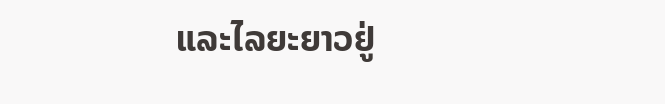ແລະໄລຍະຍາວຢູ່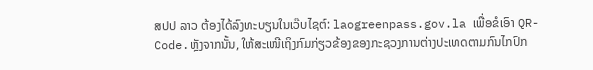ສປປ ລາວ ຕ້ອງໄດ້ລົງທະບຽນໃນເວ໊ບໄຊຕ໌: laogreenpass.gov.la ເພື່ອຂໍເອົາ QR-Code.ຫຼັງຈາກນັ້ນ, ໃຫ້ສະເໜີເຖິງກົມກ່ຽວຂ້ອງຂອງກະຊວງການຕ່າງປະເທດຕາມກົນໄກປົກ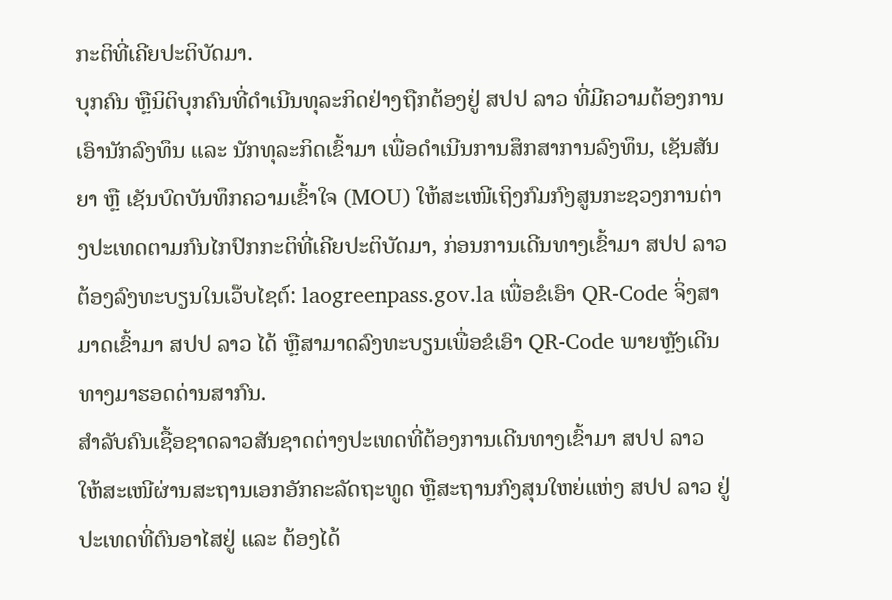ກະຕິທີ່ເຄີຍປະຕິບັດມາ.
ບຸກຄົນ ຫຼືນິຕິບຸກຄົນທີ່ດໍາເນີນທຸລະກິດຢ່າງຖືກຕ້ອງຢູ່ ສປປ ລາວ ທີ່ມີຄວາມຕ້ອງການເອົານັກລົງທຶນ ແລະ ນັກທຸລະກິດເຂົ້າມາ ເພື່ອດໍາເນີນການສຶກສາການລົງທຶນ, ເຊັນສັນຍາ ຫຼື ເຊັນບົດບັນທຶກຄວາມເຂົ້າໃຈ (MOU) ໃຫ້ສະເໜີເຖິງກົມກົງສູນກະຊວງການຕ່າງປະເທດຕາມກົນໄກປົກກະຕິທີ່ເຄີຍປະຕິບັດມາ, ກ່ອນການເດີນທາງເຂົ້າມາ ສປປ ລາວ ຕ້ອງລົງທະບຽນໃນເວ໊ບໄຊຕ໌: laogreenpass.gov.la ເພື່ອຂໍເອົາ QR-Code ຈິ່ງສາມາດເຂົ້າມາ ສປປ ລາວ ໄດ້ ຫຼືສາມາດລົງທະບຽນເພື່ອຂໍເອົາ QR-Code ພາຍຫຼັງເດີນທາງມາຮອດດ່ານສາກົນ.
ສໍາລັບຄົນເຊື້ອຊາດລາວສັນຊາດຕ່າງປະເທດທີ່ຕ້ອງການເດີນທາງເຂົ້າມາ ສປປ ລາວ ໃຫ້ສະເໜີຜ່ານສະຖານເອກອັກຄະລັດຖະທູດ ຫຼືສະຖານກົງສຸນໃຫຍ່ແຫ່ງ ສປປ ລາວ ຢູ່ປະເທດທີ່ຕົນອາໄສຢູ່ ແລະ ຕ້ອງໄດ້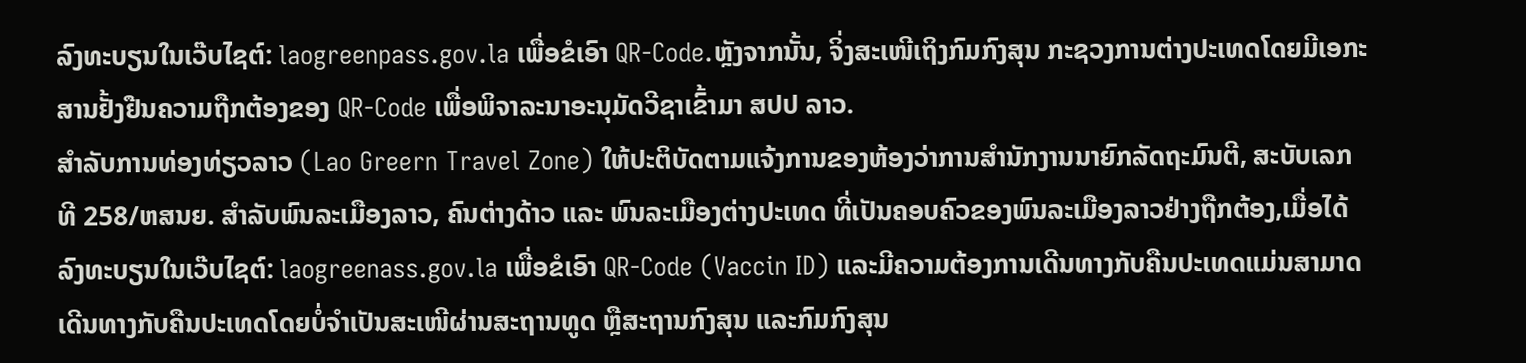ລົງທະບຽນໃນເວ໊ບໄຊຕ໌: laogreenpass.gov.la ເພື່ອຂໍເອົາ QR-Code.ຫຼັງຈາກນັ້ນ, ຈິ່ງສະເໜີເຖິງກົມກົງສຸນ ກະຊວງການຕ່າງປະເທດໂດຍມີເອກະສານຢັ້ງຢືນຄວາມຖືກຕ້ອງຂອງ QR-Code ເພື່ອພິຈາລະນາອະນຸມັດວີຊາເຂົ້າມາ ສປປ ລາວ.
ສໍາລັບການທ່ອງທ່ຽວລາວ (Lao Greern Travel Zone) ໃຫ້ປະຕິບັດຕາມແຈ້ງການຂອງຫ້ອງວ່າການສໍານັກງານນາຍົກລັດຖະມົນຕີ, ສະບັບເລກທີ 258/ຫສນຍ. ສໍາລັບພົນລະເມືອງລາວ, ຄົນຕ່າງດ້າວ ແລະ ພົນລະເມືອງຕ່າງປະເທດ ທີ່ເປັນຄອບຄົວຂອງພົນລະເມືອງລາວຢ່າງຖືກຕ້ອງ,ເມື່ອໄດ້ລົງທະບຽນໃນເວ໊ບໄຊຕ໌: laogreenass.gov.la ເພື່ອຂໍເອົາ QR-Code (Vaccin ID) ແລະມີຄວາມຕ້ອງການເດີນທາງກັບຄືນປະເທດແມ່ນສາມາດເດີນທາງກັບຄືນປະເທດໂດຍບໍ່ຈໍາເປັນສະເໜີຜ່ານສະຖານທູດ ຫຼືສະຖານກົງສຸນ ແລະກົມກົງສຸນ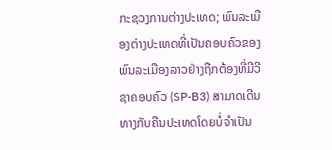ກະຊວງການຕ່າງປະເທດ; ພົນລະເມືອງຕ່າງປະເທດທີ່ເປັນຄອບຄົວຂອງພົນລະເມືອງລາວຢ່າງຖືກຕ້ອງທີ່ມີວີຊາຄອບຄົວ (SP-B3) ສາມາດເດີນທາງກັບຄືນປະເທດໂດຍບໍ່ຈໍາເປັນ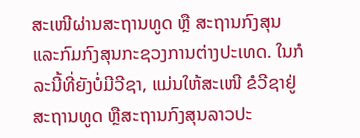ສະເໜີຜ່ານສະຖານທູດ ຫຼື ສະຖານກົງສຸນ ແລະກົມກົງສຸນກະຊວງການຕ່າງປະເທດ. ໃນກໍລະນີ້ທີ່ຍັງບໍ່ມີວີຊາ, ແມ່ນໃຫ້ສະເໜີ ຂໍວີຊາຢູ່ສະຖານທູດ ຫຼືສະຖານກົງສຸນລາວປະ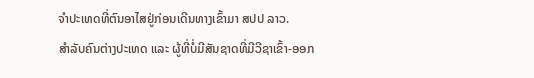ຈໍາປະເທດທີ່ຕົນອາໄສຢູ່ກ່ອນເດີນທາງເຂົ້າມາ ສປປ ລາວ.
ສຳລັບຄົນຕ່າງປະເທດ ແລະ ຜູ້ທີ່ບໍ່ມີສັນຊາດທີ່ມີວີຊາເຂົ້າ-ອອກ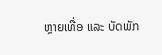ຫຼາຍເທື່ອ ແລະ ບັດພັກ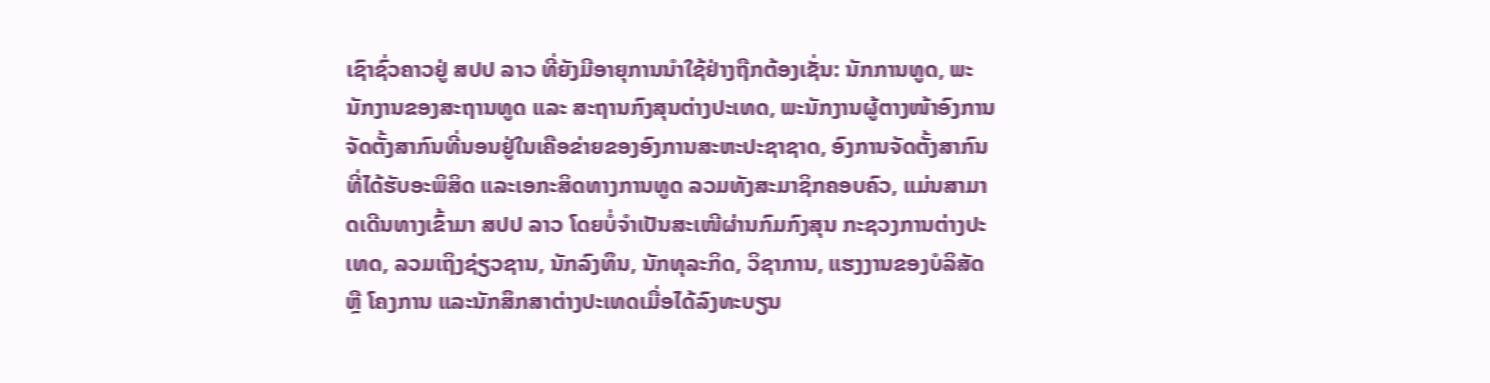ເຊົາຊົ່ວຄາວຢູ່ ສປປ ລາວ ທີ່ຍັງມີອາຍຸການນໍາໃຊ້ຢ່າງຖືກຕ້ອງເຊັ່ນ: ນັກການທູດ, ພະນັກງານຂອງສະຖານທູດ ແລະ ສະຖານກົງສຸນຕ່າງປະເທດ, ພະນັກງານຜູ້ຕາງໜ້າອົງການຈັດຕັ້ງສາກົນທີ່ນອນຢູ່ໃນເຄືອຂ່າຍຂອງອົງການສະຫະປະຊາຊາດ, ອົງການຈັດຕັ້ງສາກົນ ທີ່ໄດ້ຮັບອະພິສິດ ແລະເອກະສິດທາງການທູດ ລວມທັງສະມາຊິກຄອບຄົວ, ແມ່ນສາມາດເດີນທາງເຂົ້າມາ ສປປ ລາວ ໂດຍບໍ່ຈໍາເປັນສະເໜີຜ່ານກົມກົງສຸນ ກະຊວງການຕ່າງປະເທດ, ລວມເຖິງຊ່ຽວຊານ, ນັກລົງທຶນ, ນັກທຸລະກິດ, ວິຊາການ, ແຮງງານຂອງບໍລິສັດ ຫຼື ໂຄງການ ແລະນັກສຶກສາຕ່າງປະເທດເມື່ອໄດ້ລົງທະບຽນ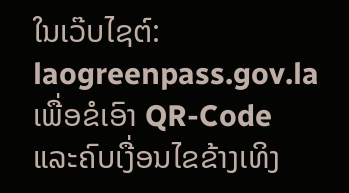ໃນເວ໊ບໄຊຕ໌: laogreenpass.gov.la ເພື່ອຂໍເອົາ QR-Code ແລະຄົບເງື່ອນໄຂຂ້າງເທິງ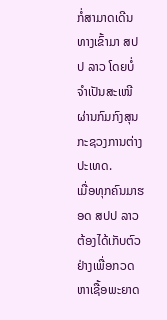ກໍ່ສາມາດເດີນທາງເຂົ້າມາ ສປປ ລາວ ໂດຍບໍ່ຈໍາເປັນສະເໜີຜ່ານກົມກົງສຸນກະຊວງການຕ່າງປະເທດ.
ເມື່ອທຸກຄົນມາຮອດ ສປປ ລາວ ຕ້ອງໄດ້ເກັບຕົວຢ່າງເພື່ອກວດຫາເຊື້ອພະຍາດ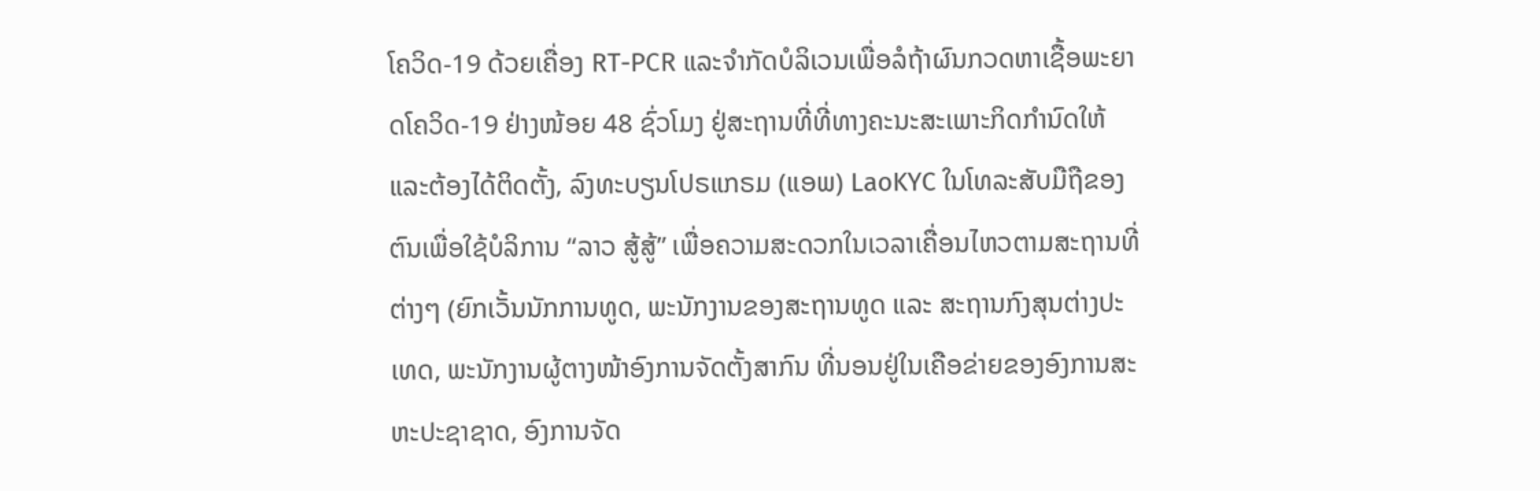ໂຄວິດ-19 ດ້ວຍເຄື່ອງ RT-PCR ແລະຈໍາກັດບໍລິເວນເພື່ອລໍຖ້າຜົນກວດຫາເຊື້ອພະຍາດໂຄວິດ-19 ຢ່າງໜ້ອຍ 48 ຊົ່ວໂມງ ຢູ່ສະຖານທີ່ທີ່ທາງຄະນະສະເພາະກິດກໍານົດໃຫ້ ແລະຕ້ອງໄດ້ຕິດຕັ້ງ, ລົງທະບຽນໂປຣແກຣມ (ແອພ) LaoKYC ໃນໂທລະສັບມືຖືຂອງຕົນເພື່ອໃຊ້ບໍລິການ “ລາວ ສູ້ສູ້” ເພື່ອຄວາມສະດວກໃນເວລາເຄື່ອນໄຫວຕາມສະຖານທີ່ຕ່າງໆ (ຍົກເວັ້ນນັກການທູດ, ພະນັກງານຂອງສະຖານທູດ ແລະ ສະຖານກົງສຸນຕ່າງປະເທດ, ພະນັກງານຜູ້ຕາງໜ້າອົງການຈັດຕັ້ງສາກົນ ທີ່ນອນຢູ່ໃນເຄືອຂ່າຍຂອງອົງການສະຫະປະຊາຊາດ, ອົງການຈັດ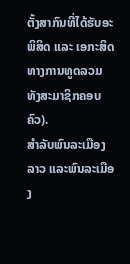ຕັ້ງສາກົນທີ່ໄດ້ຮັບອະພິສິດ ແລະ ເອກະສິດທາງການທູດລວມທັງສະມາຊິກຄອບຄົວ).
ສໍາລັບພົນລະເມືອງລາວ ແລະພົນລະເມືອງ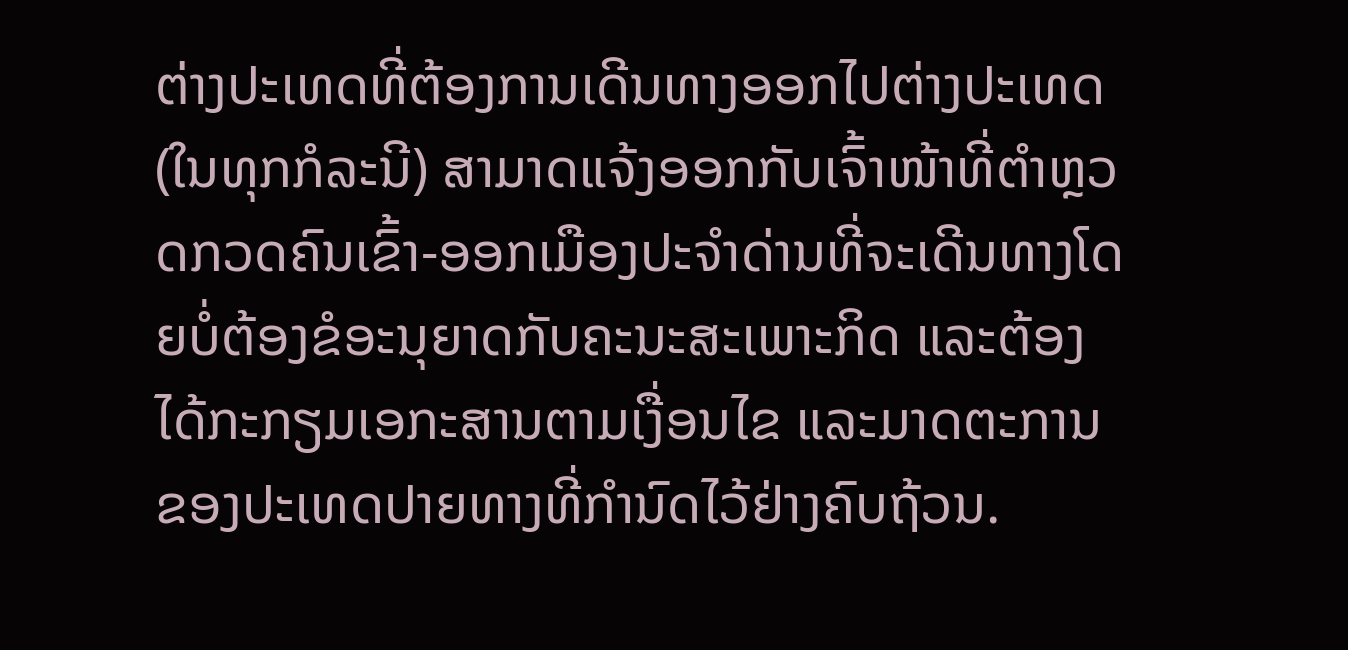ຕ່າງປະເທດທີ່ຕ້ອງການເດີນທາງອອກໄປຕ່າງປະເທດ (ໃນທຸກກໍລະນີ) ສາມາດແຈ້ງອອກກັບເຈົ້າໜ້າທີ່ຕໍາຫຼວດກວດຄົນເຂົ້າ-ອອກເມືອງປະຈໍາດ່ານທີ່ຈະເດີນທາງໂດຍບໍ່ຕ້ອງຂໍອະນຸຍາດກັບຄະນະສະເພາະກິດ ແລະຕ້ອງໄດ້ກະກຽມເອກະສານຕາມເງື່ອນໄຂ ແລະມາດຕະການຂອງປະເທດປາຍທາງທີ່ກໍານົດໄວ້ຢ່າງຄົບຖ້ວນ.